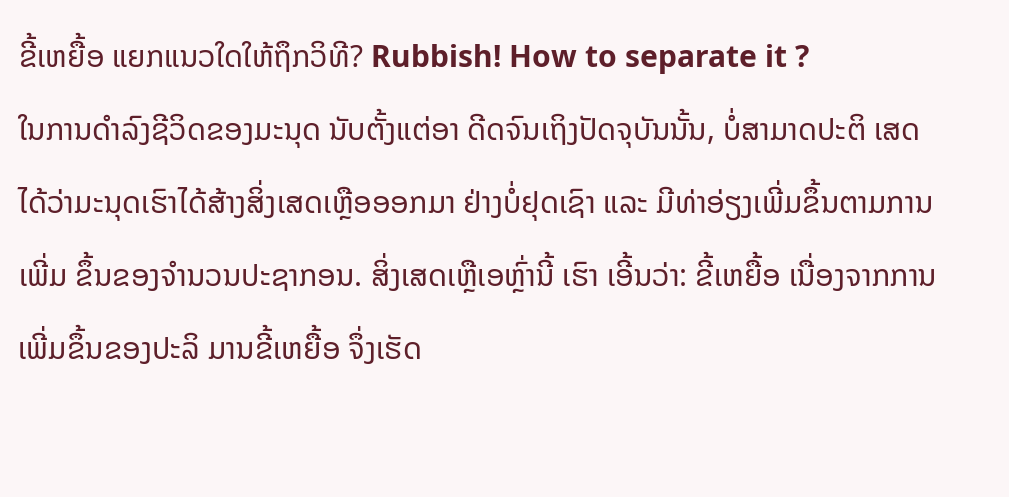ຂີ້ເຫຍື້ອ ແຍກແນວໃດໃຫ້ຖຶກວິທີ? Rubbish! How to separate it ?
ໃນການດໍາລົງຊີວິດຂອງມະນຸດ ນັບຕັ້ງແຕ່ອາ ດີດຈົນເຖິງປັດຈຸບັນນັ້ນ, ບໍ່ສາມາດປະຕິ ເສດໄດ້ວ່າມະນຸດເຮົາໄດ້ສ້າງສິ່ງເສດເຫຼືອອອກມາ ຢ່າງບໍ່ຢຸດເຊົາ ແລະ ມີທ່າອ່ຽງເພີ່ມຂຶ້ນຕາມການເພີ່ມ ຂຶ້ນຂອງຈໍານວນປະຊາກອນ. ສິ່ງເສດເຫຼືເອຫຼົ່ານີ້ ເຮົາ ເອີ້ນວ່າ: ຂີ້ເຫຍື້ອ ເນື່ອງຈາກການເພີ່ມຂຶ້ນຂອງປະລິ ມານຂີ້ເຫຍື້ອ ຈຶ່ງເຮັດ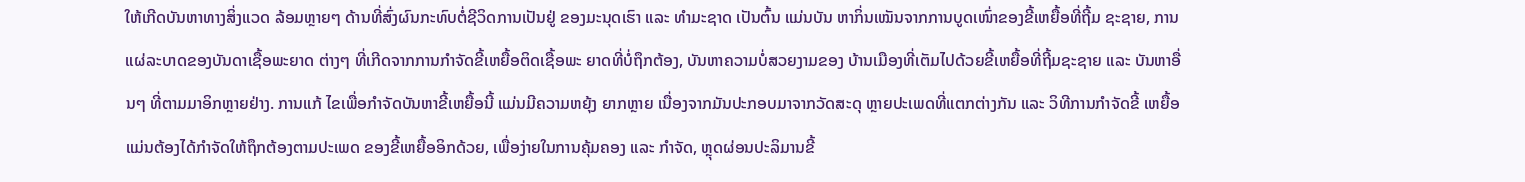ໃຫ້ເກີດບັນຫາທາງສິ່ງແວດ ລ້ອມຫຼາຍໆ ດ້ານທີ່ສົ່ງຜົນກະທົບຕໍ່ຊີວິດການເປັນຢູ່ ຂອງມະນຸດເຮົາ ແລະ ທໍາມະຊາດ ເປັນຕົ້ນ ແມ່ນບັນ ຫາກິ່ນເໝັນຈາກການບູດເໜົ່າຂອງຂີ້ເຫຍື້ອທີ່ຖີ້ມ ຊະຊາຍ, ການແຜ່ລະບາດຂອງບັນດາເຊື້ອພະຍາດ ຕ່າງໆ ທີ່ເກີດຈາກການກໍາຈັດຂີ້ເຫຍື້ອຕິດເຊື້ອພະ ຍາດທີ່ບໍ່ຖຶກຕ້ອງ, ບັນຫາຄວາມບໍ່ສວຍງາມຂອງ ບ້ານເມືອງທີ່ເຕັມໄປດ້ວຍຂີ້ເຫຍື້ອທີ່ຖີ້ມຊະຊາຍ ແລະ ບັນຫາອື່ນໆ ທີ່ຕາມມາອິກຫຼາຍຢ່າງ. ການແກ້ ໄຂເພື່ອກໍາຈັດບັນຫາຂີ້ເຫຍື້ອນີ້ ແມ່ນມີຄວາມຫຍຸ້ງ ຍາກຫຼາຍ ເນື່ອງຈາກມັນປະກອບມາຈາກວັດສະດຸ ຫຼາຍປະເພດທີ່ແຕກຕ່າງກັນ ແລະ ວິທີການກໍາຈັດຂີ້ ເຫຍື້ອ ແມ່ນຕ້ອງໄດ້ກໍາຈັດໃຫ້ຖຶກຕ້ອງຕາມປະເພດ ຂອງຂີ້ເຫຍື້ອອິກດ້ວຍ, ເພື່ອງ່າຍໃນການຄຸ້ມຄອງ ແລະ ກໍາຈັດ, ຫຼຸດຜ່ອນປະລິມານຂີ້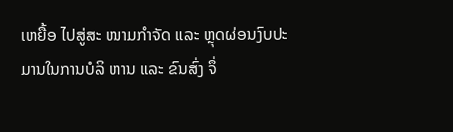ເຫຍື້ອ ໄປສູ່ສະ ໜາມກໍາຈັດ ແລະ ຫຼຸດຜ່ອນງົບປະມານໃນການບໍລິ ຫານ ແລະ ຂົນສົ່ງ ຈຶ່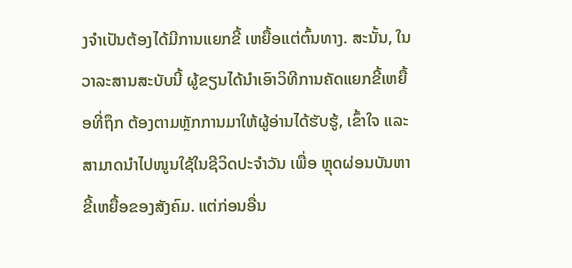ງຈໍາເປັນຕ້ອງໄດ້ມີການແຍກຂີ້ ເຫຍື້ອແຕ່ຕົ້ນທາງ. ສະນັ້ນ, ໃນວາລະສານສະບັບນີ້ ຜູ້ຂຽນໄດ້ນໍາເອົາວິທີການຄັດແຍກຂີ້ເຫຍື້ອທີ່ຖຶກ ຕ້ອງຕາມຫຼັກການມາໃຫ້ຜູ້ອ່ານໄດ້ຮັບຮູ້, ເຂົ້າໃຈ ແລະ ສາມາດນໍາໄປໜູນໃຊ້ໃນຊີວິດປະຈໍາວັນ ເພື່ອ ຫຼຸດຜ່ອນບັນຫາຂີ້ເຫຍື້ອຂອງສັງຄົມ. ແຕ່ກ່ອນອື່ນ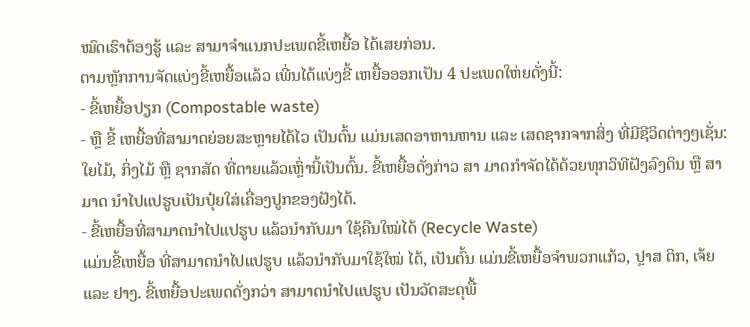ໝົດເຮົາຕ້ອງຮູ້ ແລະ ສາມາຈໍາແນກປະເພດຂີ້ເຫຍື້ອ ໄດ້ເສຍກ່ອນ.
ຕາມຫຼັກການຈັດແບ່ງຂີ້ເຫຍື້ອແລ້ວ ເພີ່ນໄດ້ແບ່ງຂີ້ ເຫຍື້ອອອກເປັນ 4 ປະເພດໃຫ່ຍດັ່ງນີ້:
- ຂີ້ເຫຍື້ອປຽກ (Compostable waste)
- ຫຼື ຂີ້ ເຫຍື້ອທີ່ສາມາດຍ່ອຍສະຫຼາຍໄດ້ໄວ ເປັນຕົ້ນ ແມ່ນເສດອາຫານຫານ ແລະ ເສດຊາກຈາກສິ່ງ ທີ່ມີຊີວິດຕ່າງໆເຊັ່ນ: ໃຍໄມ້, ກິ່ງໄມ້ ຫຼື ຊາກສັດ ທີ່ຕາຍແລ້ວເຫຼົ່ານີ້ເປັນຕົ້ນ. ຂີ້ເຫຍື້ອດັ່ງກ່າວ ສາ ມາດກໍາຈັດໄດ້ດ້ວຍທຸກວິທີຝັງລົງດິນ ຫຼື ສາມາດ ນໍາໄປແປຮູບເປັນປຸ໋ຍໃສ່ເຄື່ອງປູກຂອງຝັງໄດ້.
- ຂີ້ເຫຍື້ອທີ່ສາມາດນໍາໄປແປຮູບ ແລ້ວນໍາກັບມາ ໃຊ້ຄືນໃໝ່ໄດ້ (Recycle Waste)
ແມ່ນຂີ້ເຫຍື້ອ ທີ່ສາມາດນໍາໄປແປຮູບ ແລ້ວນໍາກັບມາໃຊ້ໃໝ່ ໄດ້, ເປັນຕົ້ນ ແມ່ນຂີ້ເຫຍື້ອຈໍາພວກແກ້ວ, ປຼາສ ຕິກ, ເຈ້ຍ ແລະ ຢາງ. ຂີ້ເຫຍື້ອປະເພດດັ່ງກວ່າ ສາມາດນໍາໄປແປຮູບ ເປັນວັດສະດຸພື້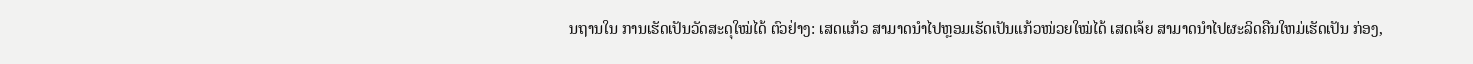ນຖານໃນ ການເຮັດເປັນວັດສະດຸໃໝ່ໄດ້ ຕົວຢ່າງ: ເສດແກ້ວ ສາມາດນໍາໄປຫຼອມເຮັດເປັນແກ້ວໜ່ວຍໃໝ່ໄດ້ ເສດເຈ້ຍ ສາມາດນໍາໄປຜະລິດຄືນໃຫມ່ເຮັດເປັນ ກ່ອງ,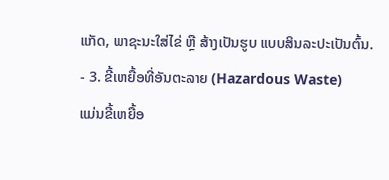ແກັດ, ພາຊະນະໃສ່ໄຂ່ ຫຼື ສ້າງເປັນຮູບ ແບບສິນລະປະເປັນຕົ້ນ.
- 3. ຂີ້ເຫຍື້ອທີ່ອັນຕະລາຍ (Hazardous Waste)
ແມ່ນຂີ້ເຫຍື້ອ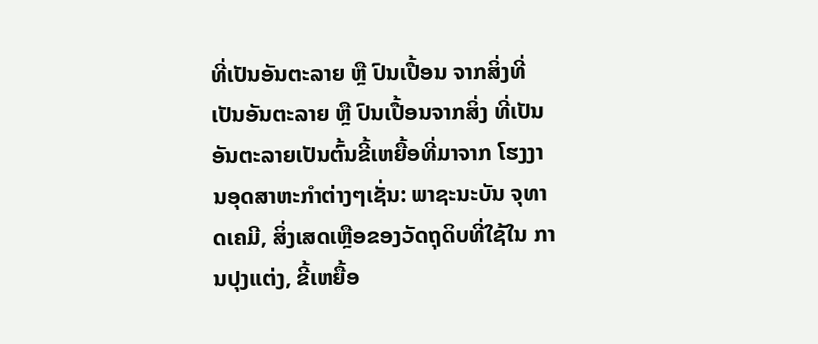ທີ່ເປັນອັນຕະລາຍ ຫຼື ປົນເປື້ອນ ຈາກສິ່ງທີ່ເປັນອັນຕະລາຍ ຫຼື ປົນເປື້ອນຈາກສິ່ງ ທີ່ເປັນອັນຕະລາຍເປັນຕົ້ນຂີ້ເຫຍື້ອທີ່ມາຈາກ ໂຮງງານອຸດສາຫະກໍາຕ່າງໆເຊັ່ນ: ພາຊະນະບັນ ຈຸທາດເຄມີ, ສິ່ງເສດເຫຼືອຂອງວັດຖຸດິບທີ່ໃຊ້ໃນ ການປຸງແຕ່ງ, ຂີ້ເຫຍື້ອ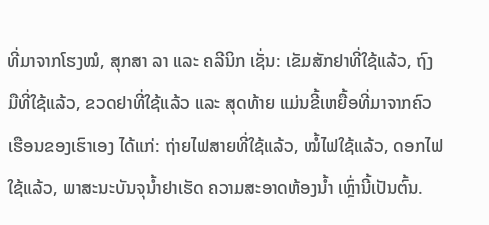ທີ່ມາຈາກໂຮງໝໍ, ສຸກສາ ລາ ແລະ ຄລີນິກ ເຊັ່ນ: ເຂັມສັກຢາທີ່ໃຊ້ແລ້ວ, ຖົງ ມືທີ່ໃຊ້ແລ້ວ, ຂວດຢາທີ່ໃຊ້ແລ້ວ ແລະ ສຸດທ້າຍ ແມ່ນຂີ້ເຫຍື້ອທີ່ມາຈາກຄົວເຮືອນຂອງເຮົາເອງ ໄດ້ແກ່: ຖ່າຍໄຟສາຍທີ່ໃຊ້ແລ້ວ, ໝໍ້ໄຟໃຊ້ແລ້ວ, ດອກໄຟໃຊ້ແລ້ວ, ພາສະນະບັນຈຸນໍ້າຢາເຮັດ ຄວາມສະອາດຫ້ອງນໍ້າ ເຫຼົ່ານີ້ເປັນຕົ້ນ.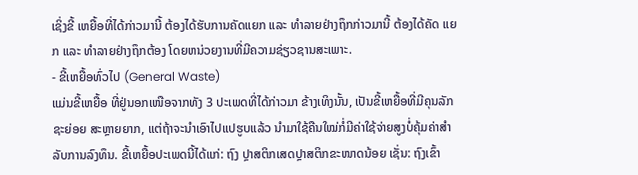ເຊິ່ງຂີ້ ເຫຍື້ອທີ່ໄດ້ກ່າວມານີ້ ຕ້ອງໄດ້ຮັບການຄັດແຍກ ແລະ ທໍາລາຍຢ່າງຖຶກກ່າວມານີ້ ຕ້ອງໄດ້ຄັດ ແຍກ ແລະ ທໍາລາຍຢ່າງຖຶກຕ້ອງ ໂດຍຫນ່ວຍງານທີ່ມີຄວາມຊ່ຽວຊານສະເພາະ.
- ຂີ້ເຫຍື້ອທົ່ວໄປ (General Waste)
ແມ່ນຂີ້ເຫຍື້ອ ທີ່ຢູ່ນອກເໜືອຈາກທັງ 3 ປະເພດທີ່ໄດ້ກ່າວມາ ຂ້າງເທິງນັ້ນ, ເປັນຂີ້ເຫຍື້ອທີ່ມີຄຸນລັກຊະຍ່ອຍ ສະຫຼາຍຍາກ, ແຕ່ຖ້າຈະນໍາເອົາໄປແປຮູບແລ້ວ ນໍາມາໃຊ້ຄືນໃໝ່ກໍ່ມີຄ່າໃຊ້ຈ່າຍສູງບໍ່ຄຸ້ມຄ່າສໍາ ລັບການລົງທຶນ. ຂີ້ເຫຍື້ອປະເພດນີ້ໄດ້ແກ່: ຖົງ ປຼາສຕິກເສດປຼາສຕິກຂະໜາດນ້ອຍ ເຊັ່ນ: ຖົງເຂົ້າ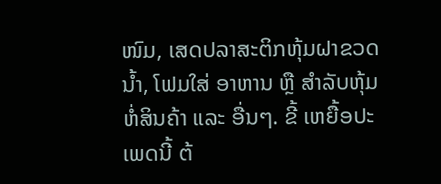ໜົມ, ເສດປລາສະຕິກຫຸ້ມຝາຂວດນໍ້າ, ໂຟມໃສ່ ອາຫານ ຫຼື ສໍາລັບຫຸ້ມຫໍ່ສິນຄ້າ ແລະ ອື່ນໆ. ຂີ້ ເຫຍື້ອປະເພດນີ້ ຕ້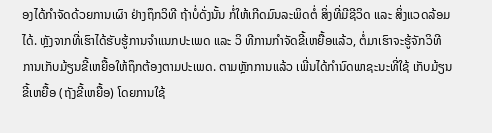ອງໄດ້ກໍາຈັດດ້ວຍການເຜົາ ຢ່າງຖຶກວິທີ ຖ້າບໍ່ດັ່ງນັ້ນ ກໍ່ໃຫ້ເກີດມົນລະພິດຕໍ່ ສິ່ງທີ່ມີຊີວິດ ແລະ ສິ່ງແວດລ້ອມໄດ້. ຫຼັງຈາກທີ່ເຮົາໄດ້ຮັບຮູ້ການຈໍາແນກປະເພດ ແລະ ວິ ທີການກໍາຈັດຂີ້ເຫຍື້ອແລ້ວ, ຕໍ່ມາເຮົາຈະຮູ້ຈັກວິທີ ການເກັບມ້ຽນຂີ້ເຫຍື້ອໃຫ້ຖຶກຕ້ອງຕາມປະເພດ. ຕາມຫຼັກການແລ້ວ ເພີ່ນໄດ້ກໍານົດພາຊະນະທີ່ໃຊ້ ເກັບມ້ຽນຂີ້ເຫຍື້ອ (ຖັງຂີ້ເຫຍື້ອ) ໂດຍການໃຊ້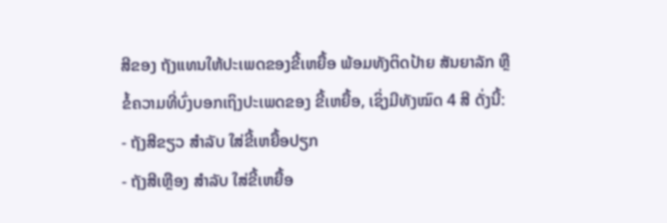ສີຂອງ ຖັງແທນໃຫ້ປະເພດຂອງຂີ້ເຫຍື້ອ ພ້ອມທັງຕິດປ້າຍ ສັນຍາລັກ ຫຼື ຂໍ້ຄວາມທີ່ບົ່ງບອກເຖິງປະເພດຂອງ ຂີ້ເຫຍື້ອ, ເຊິ່ງມີທັງໝົດ 4 ສີ ດັ່ງນີ້:
- ຖັງສີຂຽວ ສໍາລັບ ໃສ່ຂີ້ເຫຍື້ອປຽກ
- ຖັງສີເຫຼືອງ ສໍາລັບ ໃສ່ຂີ້ເຫຍື້ອ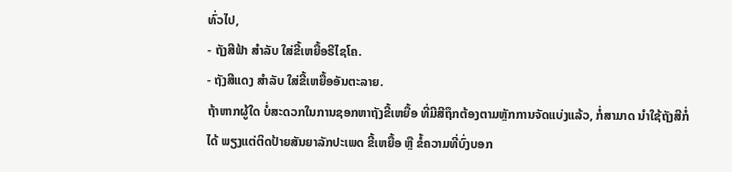ທົ່ວໄປ,
- ຖັງສີຟ້າ ສໍາລັບ ໃສ່ຂີ້ເຫຍື້ອຣີໄຊໂຄ.
- ຖັງສີແດງ ສໍາລັບ ໃສ່ຂີ້ເຫຍື້ອອັນຕະລາຍ.
ຖ້າຫາກຜູ້ໃດ ບໍ່ສະດວກໃນການຊອກຫາຖັງຂີ້ເຫຍື້ອ ທີ່ມີສີຖຶກຕ້ອງຕາມຫຼັກການຈັດແບ່ງແລ້ວ, ກໍ່ສາມາດ ນໍາໃຊ້ຖັງສີກໍ່ໄດ້ ພຽງແຕ່ຕິດປ້າຍສັນຍາລັກປະເພດ ຂີ້ເຫຍື້ອ ຫຼື ຂໍ້ຄວາມທີ່ບົ່ງບອກ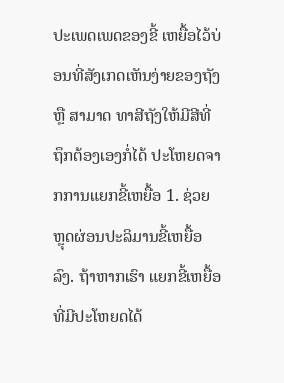ປະເພດເພດຂອງຂີ້ ເຫຍື້ອໄວ້ບ່ອນທີ່ສັງເກດເຫັນງ່າຍຂອງຖັງ ຫຼື ສາມາດ ທາສີຖັງໃຫ້ມີສີທີ່ຖຶກຕ້ອງເອງກໍ່ໄດ້ ປະໂຫຍດຈາກການແຍກຂີ້ເຫຍື້ອ 1. ຊ່ວຍຫຼຸດຜ່ອນປະລິມານຂີ້ເຫຍື້ອລົງ. ຖ້າຫາກເຮົາ ແຍກຂີ້ເຫຍື້ອທີ່ມີປະໂຫຍດໄດ້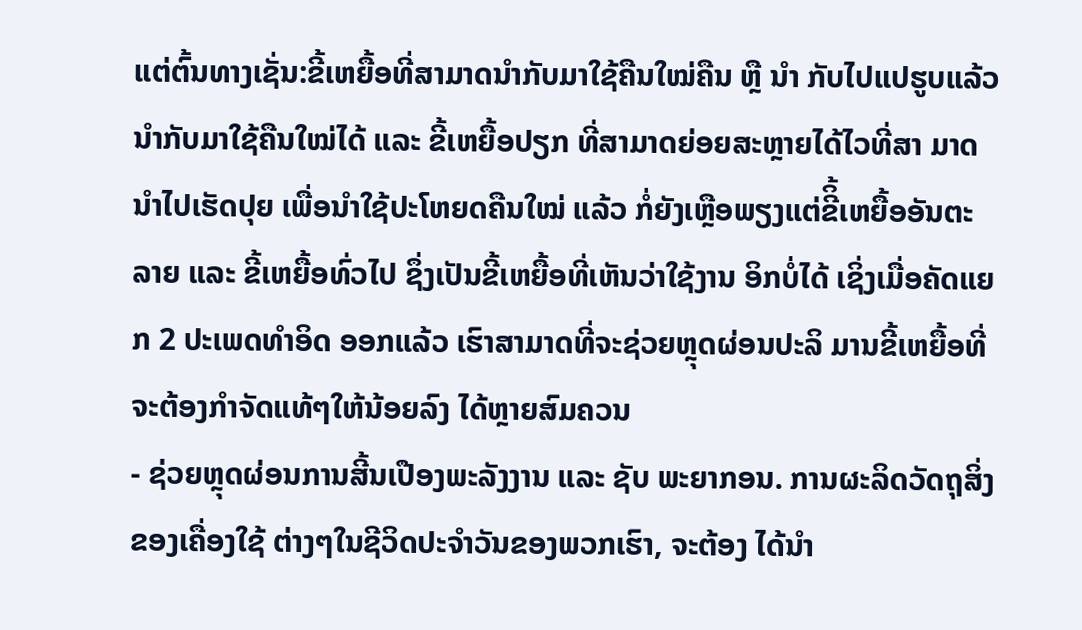ແຕ່ຕົ້ນທາງເຊັ່ນ:ຂີ້ເຫຍື້ອທີ່ສາມາດນໍາກັບມາໃຊ້ຄືນໃໝ່ຄືນ ຫຼື ນໍາ ກັບໄປແປຮູບແລ້ວນໍາກັບມາໃຊ້ຄືນໃໝ່ໄດ້ ແລະ ຂີ້ເຫຍື້ອປຽກ ທີ່ສາມາດຍ່ອຍສະຫຼາຍໄດ້ໄວທີ່ສາ ມາດນໍາໄປເຮັດປຸຍ ເພື່ອນໍາໃຊ້ປະໂຫຍດຄືນໃໝ່ ແລ້ວ ກໍ່ຍັງເຫຼືອພຽງແຕ່ຂີິ້ເຫຍື້ອອັນຕະລາຍ ແລະ ຂີ້ເຫຍື້ອທົ່ວໄປ ຊຶ່ງເປັນຂີ້ເຫຍື້ອທີ່ເຫັນວ່າໃຊ້ງານ ອິກບໍ່ໄດ້ ເຊິ່ງເມື່ອຄັດແຍກ 2 ປະເພດທໍາອິດ ອອກແລ້ວ ເຮົາສາມາດທີ່ຈະຊ່ວຍຫຼຸດຜ່ອນປະລິ ມານຂີ້ເຫຍື້ອທີ່ຈະຕ້ອງກໍາຈັດແທ້ໆໃຫ້ນ້ອຍລົງ ໄດ້ຫຼາຍສົມຄວນ
- ຊ່ວຍຫຼຸດຜ່ອນການສີ້ນເປືອງພະລັງງານ ແລະ ຊັບ ພະຍາກອນ. ການຜະລິດວັດຖຸສິ່ງຂອງເຄື່ອງໃຊ້ ຕ່າງໆໃນຊີວິດປະຈໍາວັນຂອງພວກເຮົາ, ຈະຕ້ອງ ໄດ້ນໍາ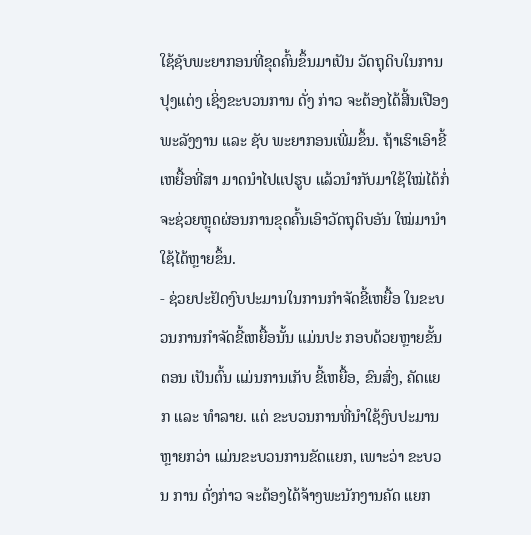ໃຊ້ຊັບພະຍາກອນທີ່ຂຸດຄົ້ນຂຶ້ນມາເປັນ ວັດຖຸດິບໃນການປຸງແຕ່ງ ເຊິ່ງຂະບວນການ ດັ່ງ ກ່າວ ຈະຕ້ອງໄດ້ສີ້ນເປືອງພະລັງງານ ແລະ ຊັບ ພະຍາກອນເພີ່ມຂຶ້ນ. ຖ້າເຮົາເອົາຂີ້ເຫຍື້ອທີ່ສາ ມາດນໍາໄປແປຮູບ ແລ້ວນໍາກັບມາໃຊ້ໃໝ່ໄດ້ກໍ່ ຈະຊ່ວຍຫຼຸດຜ່ອນການຂຸດຄົ້ນເອົາວັດຖຸດິບອັນ ໃໝ່ມານໍາໃຊ້ໄດ້ຫຼາຍຂຶ້ນ.
- ຊ່ວຍປະຢັດງົບປະມານໃນການກໍາຈັດຂີ້ເຫຍື້ອ ໃນຂະບວນການກໍາຈັດຂີ້ເຫຍື້ອນັ້ນ ແມ່ນປະ ກອບດ້ວຍຫຼາຍຂັ້ນຕອນ ເປັນຕົ້ນ ແມ່ນການເກັບ ຂີ້ເຫຍື້ອ, ຂົນສົ່ງ, ຄັດແຍກ ແລະ ທໍາລາຍ. ແຕ່ ຂະບວນການທີ່ນໍາໃຊ້ງົບປະມານຫຼາຍກວ່າ ແມ່ນຂະບວນການຂັດແຍກ, ເພາະວ່າ ຂະບວນ ການ ດັ່ງກ່າວ ຈະຕ້ອງໄດ້ຈ້າງພະນັກງານຄັດ ແຍກ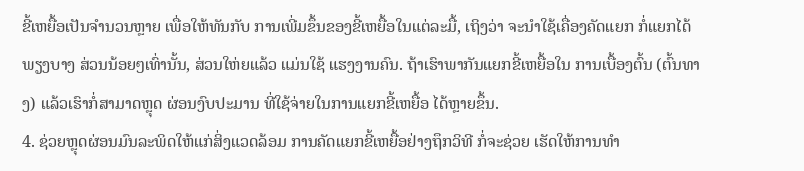ຂີ້ເຫຍື້ອເປັນຈໍານວນຫຼາຍ ເພື່ອໃຫ້ທັນກັບ ການເພີ່ມຂຶ້ນຂອງຂີ້ເຫຍື້ອໃນແຕ່ລະມື້, ເຖິງວ່າ ຈະນໍາໃຊ້ເຄື່ອງຄັດແຍກ ກໍ່ແຍກໄດ້ພຽງບາງ ສ່ວນນ້ອຍໆເທົ່ານັ້ນ, ສ່ວນໃຫ່ຍແລ້ວ ແມ່ນໃຊ້ ແຮງງານຄົນ. ຖ້າເຮົາພາກັນແຍກຂີ້ເຫຍື້ອໃນ ການເບື້ອງຕົ້ນ (ຕົ້ນທາງ) ແລ້ວເຮົາກໍ່ສາມາດຫຼຸດ ຜ່ອນງົບປະມານ ທີ່ໃຊ້ຈ່າຍໃນການແຍກຂີ້ເຫຍື້ອ ໄດ້ຫຼາຍຂຶ້ນ.
4. ຊ່ວຍຫຼຸດຜ່ອນມົນລະພິດໃຫ້ແກ່ສິ່ງແວດລ້ອມ ການຄັດແຍກຂີ້ເຫຍື້ອຢ່າງຖຶກວິທີ ກໍ່ຈະຊ່ວຍ ເຮັດໃຫ້ການທໍາ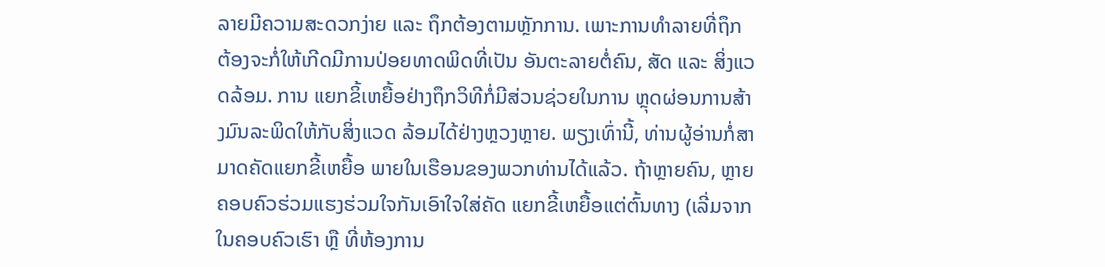ລາຍມີຄວາມສະດວກງ່າຍ ແລະ ຖຶກຕ້ອງຕາມຫຼັກການ. ເພາະການທໍາລາຍທີ່ຖຶກ ຕ້ອງຈະກໍ່ໃຫ້ເກີດມີການປ່ອຍທາດພິດທີ່ເປັນ ອັນຕະລາຍຕໍ່ຄົນ, ສັດ ແລະ ສິ່ງແວດລ້ອມ. ການ ແຍກຂິ້ເຫຍື້ອຢ່າງຖຶກວິທີກໍ່ມີສ່ວນຊ່ວຍໃນການ ຫຼຸດຜ່ອນການສ້າງມົນລະພິດໃຫ້ກັບສິ່ງແວດ ລ້ອມໄດ້ຢ່າງຫຼວງຫຼາຍ. ພຽງເທົ່ານີ້, ທ່ານຜູ້ອ່ານກໍ່ສາມາດຄັດແຍກຂີ້ເຫຍື້ອ ພາຍໃນເຮືອນຂອງພວກທ່ານໄດ້ແລ້ວ. ຖ້າຫຼາຍຄົນ, ຫຼາຍຄອບຄົວຮ່ວມແຮງຮ່ວມໃຈກັນເອົາໃຈໃສ່ຄັດ ແຍກຂີ້ເຫຍື້ອແຕ່ຕົ້ນທາງ (ເລີ່ມຈາກໃນຄອບຄົວເຮົາ ຫຼື ທີ່ຫ້ອງການ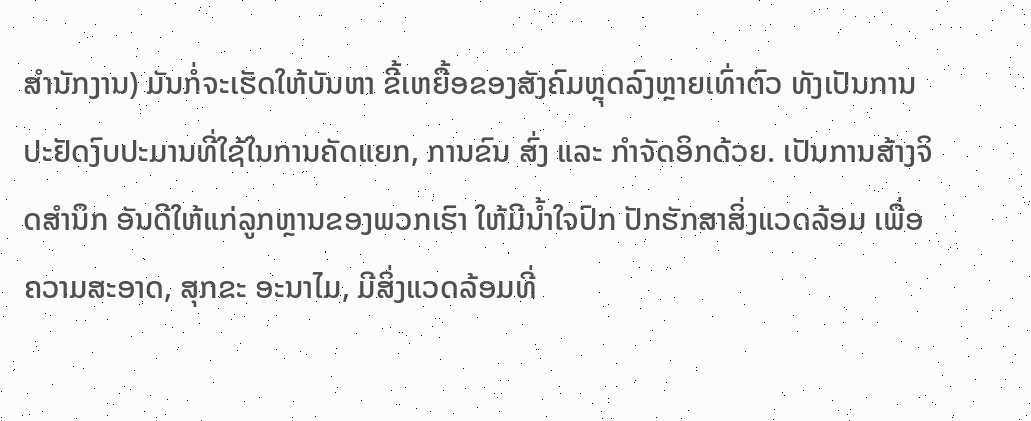ສໍານັກງານ) ມັນກໍ່ຈະເຮັດໃຫ້ບັນຫາ ຂີ້ເຫຍື້ອຂອງສັງຄົມຫຼຸດລົງຫຼາຍເທົ່າຕົວ ທັງເປັນການ ປະຢັດງົບປະມານທີ່ໃຊ້ໃນການຄັດແຍກ, ການຂົນ ສົ່ງ ແລະ ກໍາຈັດອິກດ້ວຍ. ເປັນການສ້າງຈິດສໍານຶກ ອັນດີໃຫ້ແກ່ລູກຫຼານຂອງພວກເຮົາ ໃຫ້ມີນໍ້າໃຈປົກ ປັກຮັກສາສິ່ງແວດລ້ອມ ເພື່ອຄວາມສະອາດ, ສຸກຂະ ອະນາໄມ, ມີສິ່ງແວດລ້ອມທີ່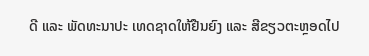ດີ ແລະ ພັດທະນາປະ ເທດຊາດໃຫ້ຢືນຍົງ ແລະ ສີຂຽວຕະຫຼອດໄປ